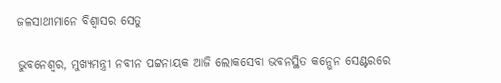ଜଳସାଥୀମାନେ ବିଶ୍ୱାସର ସେତୁ

ଭୁବନେଶ୍ୱର, ମୁଖ୍ୟମନ୍ତ୍ରୀ ନବୀନ ପଟ୍ଟନାୟକ ଆଜି ଲୋକସେବା ଭବନସ୍ଥିତ କନ୍ଭେନ ସେଣ୍ଟରରେ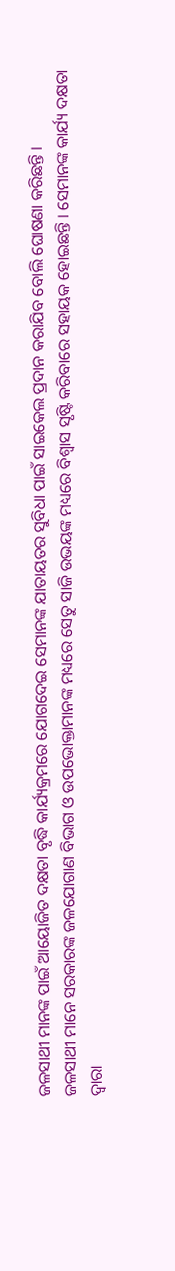ଜଳସାଥୀ ମାନଙ୍କ ପାଇଁ ଆୟୋଜିତ ଦକ୍ଷତା ବୃଦ୍ଧି କାର୍ଯ୍ୟକ୍ରମରେ ଯୋଗଦେଇ ସେମାନଙ୍କ ଯାତାୟତର ସୁବିଧା ପାଇଁ ସାଇକେଲ ପ୍ରଦାନ କରାଯିବ ବୋଲି ଘୋଷଣା କରିଛନ୍ତି ।
ଜଳସାଥୀ ମାନେ ସରକାରଙ୍କ ଜଳଯୋଗାଣ ବିଭାଗ ଓ ଉପଭୋକ୍ତାମାନଙ୍କ ମଧ୍ୟରେ ସେତୁ ସାଜି ଉଭୟଙ୍କ ମଧ୍ୟରେ ବିଶ୍ୱାସ ସୃଷ୍ଟି କରିବାରେ ସହାୟକ ହୋଇଛନ୍ତି । ସେମାନଙ୍କ କାର୍ଯ୍ୟ ଦକ୍ଷତା ଦ୍ୱାରା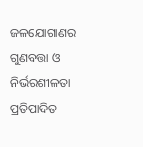ଜଳଯୋଗାଣର ଗୁଣବତ୍ତା ଓ ନିର୍ଭରଶୀଳତା ପ୍ରତିପାଦିତ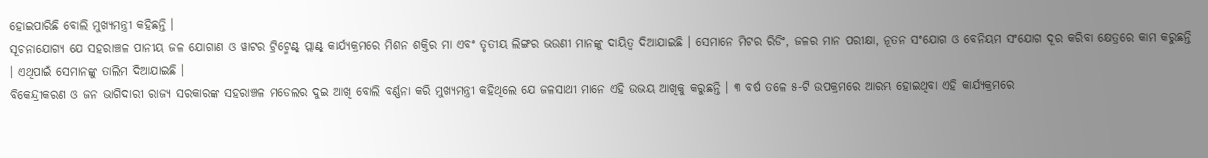ହୋଇପାରିଛି ବୋଲି ମୁଖ୍ୟମନ୍ତ୍ରୀ କହିଛନ୍ତି ।
ସୂଚନାଯୋଗ୍ୟ ଯେ ସହରାଞ୍ଚଳ ପାନୀୟ ଜଳ ଯୋଗାଣ ଓ ୱାଟର ଟ୍ରିଟ୍ମେଣ୍ଟ୍ ପ୍ଲାଣ୍ଟ୍ କାର୍ଯ୍ୟକ୍ରମରେ ମିଶନ ଶକ୍ତିର ମା ଏବଂ ତୃତୀୟ ଲିଙ୍ଗର ଭଉଣୀ ମାନଙ୍କୁ ଦାୟିତ୍ୱ ଦିଆଯାଇଛି । ସେମାନେ ମିଟର ରିଡିଂ, ଜଳର ମାନ ପରୀକ୍ଷା, ନୂତନ ସଂଯୋଗ ଓ ବେନିୟମ ସଂଯୋଗ ଦୂର କରିବା କ୍ଷେତ୍ରରେ କାମ କରୁଛନ୍ତି । ଏଥିପାଇଁ ସେମାନଙ୍କୁ ତାଲିମ ଦିଆଯାଇଛି ।
ବିକେନ୍ଦ୍ରୀକରଣ ଓ ଜନ ଭାଗିଦାରୀ ରାଜ୍ୟ ସରକାରଙ୍କ ସହରାଞ୍ଚଳ ମଡେଲର ଦୁଇ ଆଖି ବୋଲି ବର୍ଣ୍ଣନା କରି ମୁଖ୍ୟମନ୍ତ୍ରୀ କହିଥିଲେ ଯେ ଜଳସାଥୀ ମାନେ ଏହି ଉଭୟ ଆଖିକୁ କରୁଛନ୍ତି । ୩ ବର୍ଷ ତଳେ ୫-ଟି ଉପକ୍ରମରେ ଆରମ୍ଭ ହୋଇଥିବା ଏହି କାର୍ଯ୍ୟକ୍ରମରେ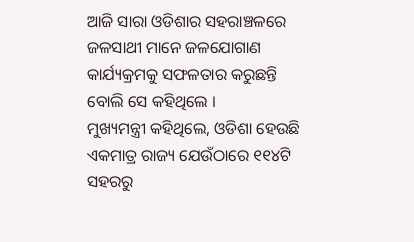ଆଜି ସାରା ଓଡିଶାର ସହରାଞ୍ଚଳରେ ଜଳସାଥୀ ମାନେ ଜଳଯୋଗାଣ କାର୍ଯ୍ୟକ୍ରମକୁ ସଫଳତାର କରୁଛନ୍ତି ବୋଲି ସେ କହିଥିଲେ ।
ମୁଖ୍ୟମନ୍ତ୍ରୀ କହିଥିଲେ, ଓଡିଶା ହେଉଛି ଏକମାତ୍ର ରାଜ୍ୟ ଯେଉଁଠାରେ ୧୧୪ଟି ସହରରୁ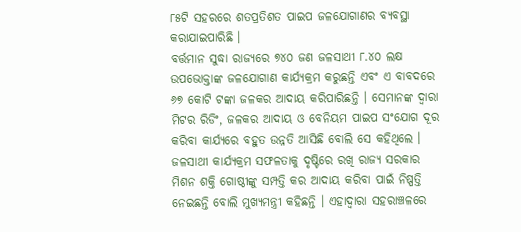୮୫ଟି ସହରରେ ଶତପ୍ରତିଶତ ପାଇପ ଜଳଯୋଗାଣର ବ୍ୟବସ୍ଥା କରାଯାଇପାରିଛି ।
ବର୍ତ୍ତମାନ ସୁଦ୍ଧା ରାଜ୍ୟରେ ୭୪୦ ଜଣ ଜଳସାଥୀ ୮.୪୦ ଲକ୍ଷ ଉପଭୋକ୍ତାଙ୍କ ଜଳଯୋଗାଣ କାର୍ଯ୍ୟକ୍ରମ କରୁଛନ୍ତି ଏବଂ ଏ ବାବଦରେ ୬୭ କୋଟି ଟଙ୍କା ଜଳକର ଆଦାୟ କରିପାରିଛନ୍ତି । ସେମାନଙ୍କ ଦ୍ୱାରା ମିଟର ରିଡିଂ, ଜଳକର ଆଦାୟ ଓ ବେନିୟମ ପାଇପ ସଂଯୋଗ ଦୂର କରିବା କାର୍ଯ୍ୟରେ ବହୁତ ଉନ୍ନତି ଆସିଛି ବୋଲି ସେ କହିଥିଲେ ।
ଜଳସାଥୀ କାର୍ଯ୍ୟକ୍ରମ ସଫଳତାକୁ ଦୃଷ୍ଟିରେ ରଖି ରାଜ୍ୟ ସରକାର ମିଶନ ଶକ୍ତି ଗୋଷ୍ଠୀଙ୍କୁ ସମ୍ପତ୍ତି କର ଆଦାୟ କରିବା ପାଇଁ ନିଷ୍ପତ୍ତି ନେଇଛନ୍ତି ବୋଲି ମୁଖ୍ୟମନ୍ତ୍ରୀ କହିଛନ୍ତି । ଏହାଦ୍ୱାରା ସହରାଞ୍ଚଳରେ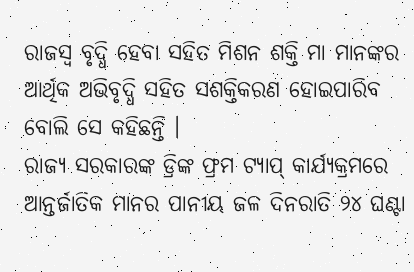ରାଜସ୍ୱ ବୃଦ୍ଧି ହେବା ସହିତ ମିଶନ ଶକ୍ତି ମା ମାନଙ୍କର ଆର୍ଥିକ ଅଭିବୃଦ୍ଧି ସହିତ ସଶକ୍ତିକରଣ ହୋଇପାରିବ ବୋଲି ସେ କହିଛନ୍ତି ।
ରାଜ୍ୟ ସରକାରଙ୍କ ଡ୍ରିଙ୍କ ଫ୍ରମ ଟ୍ୟାପ୍ କାର୍ଯ୍ୟକ୍ରମରେ ଆନ୍ତର୍ଜାତିକ ମାନର ପାନୀୟ ଜଳ ଦିନରାତି ୨୪ ଘଣ୍ଟା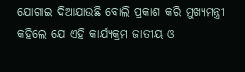ଯୋଗାଇ ଦିଆଯାଉଛି ବୋଲି ପ୍ରକାଶ କରି ମୁଖ୍ୟମନ୍ତ୍ରୀ କହିଲେ ଯେ ଏହି କାର୍ଯ୍ୟକ୍ରମ ଜାତୀୟ ଓ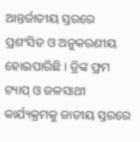ଆନ୍ତର୍ଜାତୀୟ ସ୍ତରରେ ପ୍ରଶଂସିତ ଓ ଅନୁକରଣୀୟ ହୋଇପାରିଛି । ଡ୍ରିଙ୍କ ଫ୍ରମ ଟ୍ୟାପ୍ ଓ ଜଳସାଥୀ କାର୍ଯ୍ୟକ୍ରମକୁ ଜାତୀୟ ସ୍ତରରେ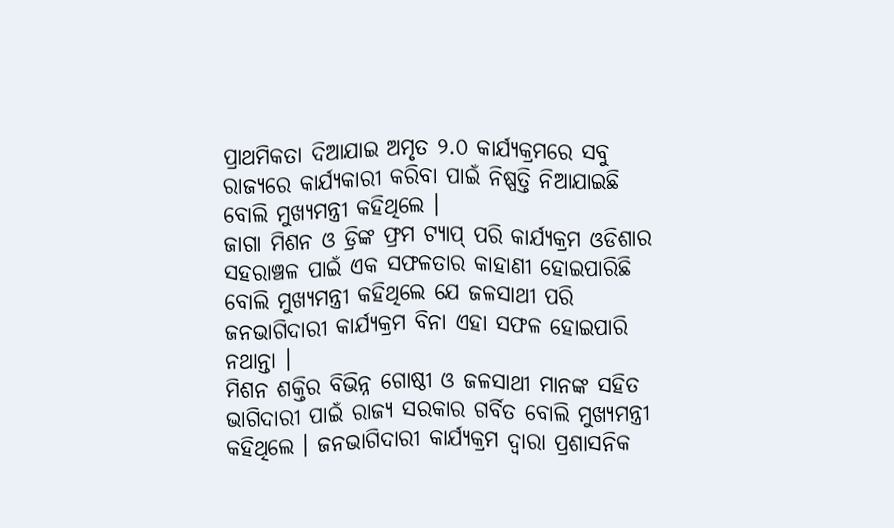ପ୍ରାଥମିକତା ଦିଆଯାଇ ଅମୃତ ୨.୦ କାର୍ଯ୍ୟକ୍ରମରେ ସବୁ ରାଜ୍ୟରେ କାର୍ଯ୍ୟକାରୀ କରିବା ପାଇଁ ନିଷ୍ପତ୍ତି ନିଆଯାଇଛି ବୋଲି ମୁଖ୍ୟମନ୍ତ୍ରୀ କହିଥିଲେ ।
ଜାଗା ମିଶନ ଓ ଡ୍ରିଙ୍କ ଫ୍ରମ ଟ୍ୟାପ୍ ପରି କାର୍ଯ୍ୟକ୍ରମ ଓଡିଶାର ସହରାଞ୍ଚଳ ପାଇଁ ଏକ ସଫଳତାର କାହାଣୀ ହୋଇପାରିଛି ବୋଲି ମୁଖ୍ୟମନ୍ତ୍ରୀ କହିଥିଲେ ଯେ ଜଳସାଥୀ ପରି ଜନଭାଗିଦାରୀ କାର୍ଯ୍ୟକ୍ରମ ବିନା ଏହା ସଫଳ ହୋଇପାରି ନଥାନ୍ତା ।
ମିଶନ ଶକ୍ତିର ବିଭିନ୍ନ ଗୋଷ୍ଠୀ ଓ ଜଳସାଥୀ ମାନଙ୍କ ସହିତ ଭାଗିଦାରୀ ପାଇଁ ରାଜ୍ୟ ସରକାର ଗର୍ବିତ ବୋଲି ମୁଖ୍ୟମନ୍ତ୍ରୀ କହିଥିଲେ । ଜନଭାଗିଦାରୀ କାର୍ଯ୍ୟକ୍ରମ ଦ୍ୱାରା ପ୍ରଶାସନିକ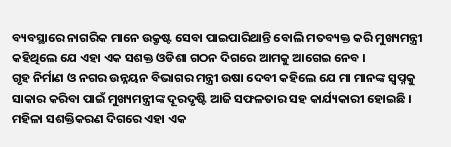ବ୍ୟବସ୍ଥାରେ ନାଗରିକ ମାନେ ଉକ୍ରୃଷ୍ଟ ସେବା ପାଇପାରିଥାନ୍ତି ବୋଲି ମତବ୍ୟକ୍ତ କରି ମୁଖ୍ୟମନ୍ତ୍ରୀ କହିଥିଲେ ଯେ ଏହା ଏକ ସଶକ୍ତ ଓଡିଶା ଗଠନ ଦିଗରେ ଆମକୁ ଆଗେଇ ନେବ ।
ଗୃହ ନିର୍ମାଣ ଓ ନଗର ଉନ୍ନୟନ ବିଭାଗର ମନ୍ତ୍ରୀ ଉଷା ଦେବୀ କହିଲେ ଯେ ମା ମାନଙ୍କ ସ୍ୱପ୍ନକୁ ସାକାର କରିବା ପାଇଁ ମୁଖ୍ୟମନ୍ତ୍ରୀଙ୍କ ଦୂରଦୃଷ୍ଟି ଆଜି ସଫଳତାର ସହ କାର୍ଯ୍ୟକାରୀ ହୋଇଛି । ମହିଳା ସଶକ୍ତିକରଣ ଦିଗରେ ଏହା ଏକ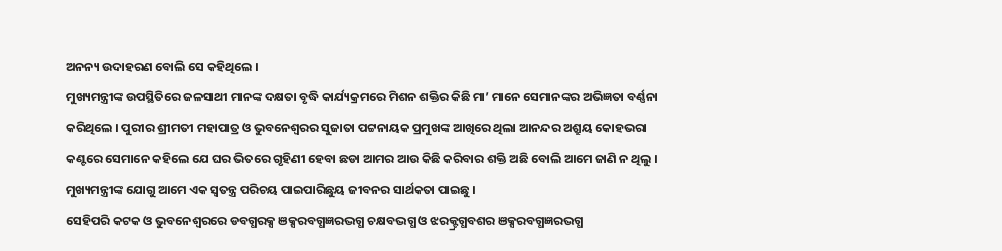ଅନନ୍ୟ ଉଦାହରଣ ବୋଲି ସେ କହିଥିଲେ ।
ମୁଖ୍ୟମନ୍ତ୍ରୀଙ୍କ ଉପସ୍ଥିତିରେ ଜଳସାଥୀ ମାନଙ୍କ ଦକ୍ଷତା ବୃଦ୍ଧି କାର୍ଯ୍ୟକ୍ରମରେ ମିଶନ ଶକ୍ତିର କିଛି ମା’ ମାନେ ସେମାନଙ୍କର ଅଭିଜ୍ଞତା ବର୍ଣ୍ଣନା କରିଥିଲେ । ପୁରୀର ଶ୍ରୀମତୀ ମହାପାତ୍ର ଓ ଭୁବନେଶ୍ୱରର ସୁଜାତା ପଟ୍ଟନାୟକ ପ୍ରମୁଖଙ୍କ ଆଖିରେ ଥିଲା ଆନନ୍ଦର ଅଶ୍ରୁୟ କୋହଭରା କଣ୍ଟରେ ସେମାନେ କହିଲେ ଯେ ଘର ଭିତରେ ଗୃହିଣୀ ହେବା ଛଡା ଆମର ଆଉ କିଛି କରିବାର ଶକ୍ତି ଅଛି ବୋଲି ଆମେ ଜାଣି ନ ଥିଲୁ । ମୁଖ୍ୟମନ୍ତ୍ରୀଙ୍କ ଯୋଗୁ ଆମେ ଏକ ସ୍ୱତନ୍ତ୍ର ପରିଚୟ ପାଇପାରିଛୁୟ ଜୀବନର ସାର୍ଥକତା ପାଇଛୁ ।
ସେହିପରି କଟକ ଓ ଭୁବନେଶ୍ୱରରେ ଡବଗ୍ଧରକ୍ସ ଞକ୍ସରବଗ୍ଧଜ୍ଞରଦ୍ଭଗ୍ଧ ଚକ୍ଷବଦ୍ଭଗ୍ଧ ଓ ଝରକ୍ଟ୍ରଗ୍ଧବଶର ଞକ୍ସରବଗ୍ଧଜ୍ଞରଦ୍ଭଗ୍ଧ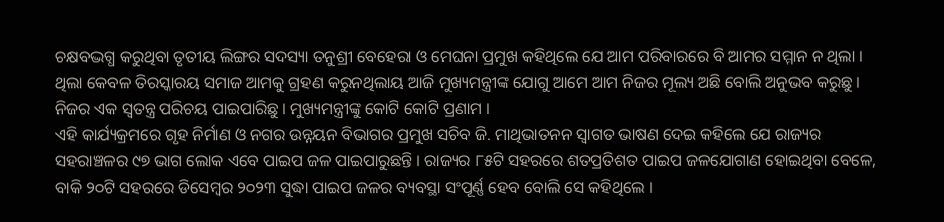ଚକ୍ଷବଦ୍ଭଗ୍ଧ କରୁଥିବା ତୃତୀୟ ଲିଙ୍ଗର ସଦସ୍ୟା ତନୁଶ୍ରୀ ବେହେରା ଓ ମେଘନା ପ୍ରମୁଖ କହିଥିଲେ ଯେ ଆମ ପରିବାରରେ ବି ଆମର ସମ୍ମାନ ନ ଥିଲା । ଥିଲା କେବଳ ତିରସ୍କାରୟ ସମାଜ ଆମକୁ ଗ୍ରହଣ କରୁନଥିଲାୟ ଆଜି ମୁଖ୍ୟମନ୍ତ୍ରୀଙ୍କ ଯୋଗୁ ଆମେ ଆମ ନିଜର ମୂଲ୍ୟ ଅଛି ବୋଲି ଅନୁଭବ କରୁଛୁ । ନିଜର ଏକ ସ୍ୱତନ୍ତ୍ର ପରିଚୟ ପାଇପାରିଛୁ । ମୁଖ୍ୟମନ୍ତ୍ରୀଙ୍କୁ କୋଟି କୋଟି ପ୍ରଣାମ ।
ଏହି କାର୍ଯ୍ୟକ୍ରମରେ ଗୃହ ନିର୍ମାଣ ଓ ନଗର ଉନ୍ନୟନ ବିଭାଗର ପ୍ରମୁଖ ସଚିବ ଜି. ମାଥିଭାତନନ ସ୍ୱାଗତ ଭାଷଣ ଦେଇ କହିଲେ ଯେ ରାଜ୍ୟର ସହରାଞ୍ଚଳର ୯୭ ଭାଗ ଲୋକ ଏବେ ପାଇପ ଜଳ ପାଇପାରୁଛନ୍ତି । ରାଜ୍ୟର ୮୫ଟି ସହରରେ ଶତପ୍ରତିଶତ ପାଇପ ଜଳଯୋଗାଣ ହୋଇଥିବା ବେଳେ, ବାକି ୨୦ଟି ସହରରେ ଡିସେମ୍ବର ୨୦୨୩ ସୁଦ୍ଧା ପାଇପ ଜଳର ବ୍ୟବସ୍ଥା ସଂପୂର୍ଣ୍ଣ ହେବ ବୋଲି ସେ କହିଥିଲେ ।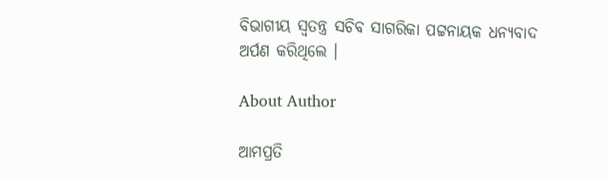ବିଭାଗୀୟ ସ୍ୱତନ୍ତ୍ର ସଚିବ ସାଗରିକା ପଟ୍ଟନାୟକ ଧନ୍ୟବାଦ ଅର୍ପଣ କରିଥିଲେ ।

About Author

ଆମପ୍ରତି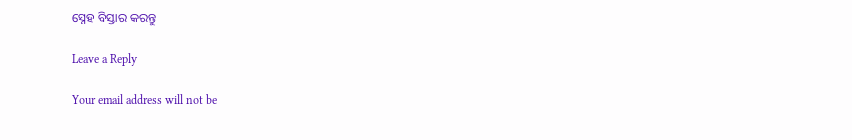ସ୍ନେହ ବିସ୍ତାର କରନ୍ତୁ

Leave a Reply

Your email address will not be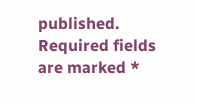published. Required fields are marked *